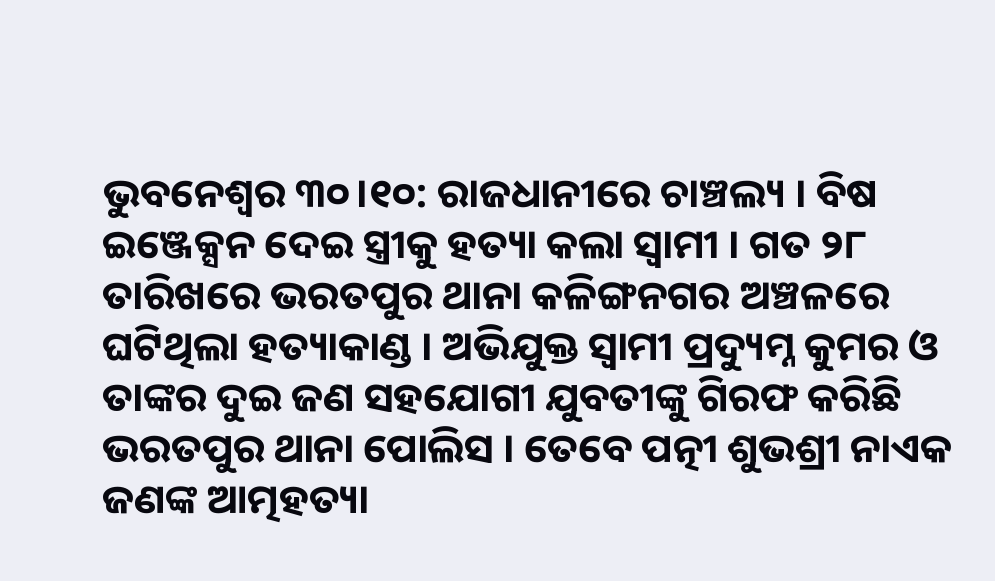ଭୁବନେଶ୍ବର ୩୦।୧୦: ରାଜଧାନୀରେ ଚାଞ୍ଚଲ୍ୟ । ବିଷ ଇଞ୍ଜେକ୍ସନ ଦେଇ ସ୍ତ୍ରୀକୁ ହତ୍ୟା କଲା ସ୍ବାମୀ । ଗତ ୨୮ ତାରିଖରେ ଭରତପୁର ଥାନା କଳିଙ୍ଗନଗର ଅଞ୍ଚଳରେ ଘଟିଥିଲା ହତ୍ୟାକାଣ୍ଡ । ଅଭିଯୁକ୍ତ ସ୍ୱାମୀ ପ୍ରଦ୍ୟୁମ୍ନ କୁମର ଓ ତାଙ୍କର ଦୁଇ ଜଣ ସହଯୋଗୀ ଯୁବତୀଙ୍କୁ ଗିରଫ କରିଛି ଭରତପୁର ଥାନା ପୋଲିସ । ତେବେ ପତ୍ନୀ ଶୁଭଶ୍ରୀ ନାଏକ ଜଣଙ୍କ ଆତ୍ମହତ୍ୟା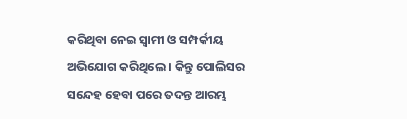କରିଥିବା ନେଇ ସ୍ୱାମୀ ଓ ସମ୍ପର୍କୀୟ ଅଭିଯୋଗ କରିଥିଲେ । କିନ୍ତୁ ପୋଲିସର ସନ୍ଦେହ ହେବା ପରେ ତଦନ୍ତ ଆରମ୍ଭ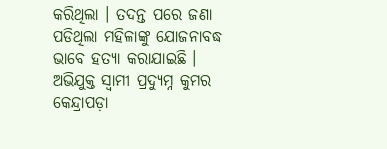କରିଥିଲା । ତଦନ୍ତ ପରେ ଜଣା ପଡିଥିଲା ମହିଳାଙ୍କୁ ଯୋଜନାବଦ୍ଧ ଭାବେ ହତ୍ୟା କରାଯାଇଛି ।
ଅଭିଯୁକ୍ତ ସ୍ୱାମୀ ପ୍ରଦ୍ୟୁମ୍ନ କୁମର କେନ୍ଦ୍ରାପଡ଼ା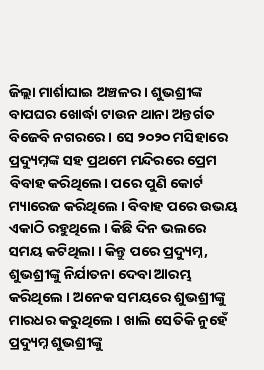ଜିଲ୍ଲା ମାର୍ଶାଘାଇ ଅଞ୍ଚଳର । ଶୁଭଶ୍ରୀଙ୍କ ବାପଘର ଖୋର୍ଦ୍ଧା ଟାଉନ ଥାନା ଅନ୍ତର୍ଗତ ବିଜେବି ନଗରରେ । ସେ ୨୦୨୦ ମସିହାରେ ପ୍ରଦ୍ୟୁମ୍ନଙ୍କ ସହ ପ୍ରଥମେ ମନ୍ଦିରରେ ପ୍ରେମ ବିବାହ କରିଥିଲେ। ପରେ ପୁଣି କୋର୍ଟ ମ୍ୟାରେଜ କରିଥିଲେ । ବିବାହ ପରେ ଉଭୟ ଏକାଠି ରହୁଥିଲେ । କିଛି ଦିନ ଭଲରେ ସମୟ କଟିଥିଲା । କିନ୍ତୁ ପରେ ପ୍ରଦ୍ୟୁମ୍ନ, ଶୁଭଶ୍ରୀଙ୍କୁ ନିର୍ଯାତନା ଦେବା ଆରମ୍ଭ କରିଥିଲେ । ଅନେକ ସମୟରେ ଶୁଭଶ୍ରୀଙ୍କୁ ମାରଧର କରୁଥିଲେ । ଖାଲି ସେତିକି ନୁହେଁ ପ୍ରଦ୍ୟୁମ୍ନ ଶୁଭଶ୍ରୀଙ୍କୁ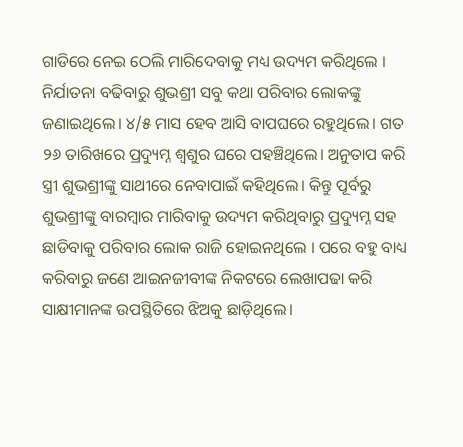ଗାଡିରେ ନେଇ ଠେଲି ମାରିଦେବାକୁ ମଧ୍ୟ ଉଦ୍ୟମ କରିଥିଲେ । ନିର୍ଯାତନା ବଢିବାରୁ ଶୁଭଶ୍ରୀ ସବୁ କଥା ପରିବାର ଲୋକଙ୍କୁ ଜଣାଇଥିଲେ। ୪/୫ ମାସ ହେବ ଆସି ବାପଘରେ ରହୁଥିଲେ। ଗତ ୨୬ ତାରିଖରେ ପ୍ରଦ୍ୟୁମ୍ନ ଶ୍ଵଶୁର ଘରେ ପହଞ୍ଚିଥିଲେ। ଅନୁତାପ କରି ସ୍ତ୍ରୀ ଶୁଭଶ୍ରୀଙ୍କୁ ସାଥୀରେ ନେବାପାଇଁ କହିଥିଲେ। କିନ୍ତୁ ପୂର୍ବରୁ ଶୁଭଶ୍ରୀଙ୍କୁ ବାରମ୍ବାର ମାରିବାକୁ ଉଦ୍ୟମ କରିଥିବାରୁ ପ୍ରଦ୍ୟୁମ୍ନ ସହ ଛାଡିବାକୁ ପରିବାର ଲୋକ ରାଜି ହୋଇନଥିଲେ । ପରେ ବହୁ ବାଧ୍ୟ କରିବାରୁ ଜଣେ ଆଇନଜୀବୀଙ୍କ ନିକଟରେ ଲେଖାପଢା କରି ସାକ୍ଷୀମାନଙ୍କ ଉପସ୍ଥିତିରେ ଝିଅକୁ ଛାଡ଼ିଥିଲେ।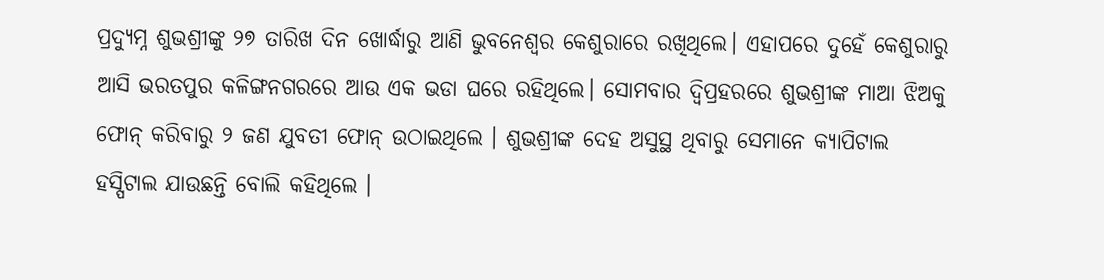ପ୍ରଦ୍ୟୁମ୍ନ ଶୁଭଶ୍ରୀଙ୍କୁ ୨୭ ତାରିଖ ଦିନ ଖୋର୍ଦ୍ଧାରୁ ଆଣି ଭୁବନେଶ୍ୱର କେଶୁରାରେ ରଖିଥିଲେ। ଏହାପରେ ଦୁହେଁ କେଶୁରାରୁ ଆସି ଭରତପୁର କଳିଙ୍ଗନଗରରେ ଆଉ ଏକ ଭଡା ଘରେ ରହିଥିଲେ। ସୋମବାର ଦ୍ଵିପ୍ରହରରେ ଶୁଭଶ୍ରୀଙ୍କ ମାଆ ଝିଅକୁ ଫୋନ୍ କରିବାରୁ ୨ ଜଣ ଯୁବତୀ ଫୋନ୍ ଉଠାଇଥିଲେ । ଶୁଭଶ୍ରୀଙ୍କ ଦେହ ଅସୁସ୍ଥ ଥିବାରୁ ସେମାନେ କ୍ୟାପିଟାଲ ହସ୍ପିଟାଲ ଯାଉଛନ୍ତି ବୋଲି କହିଥିଲେ ।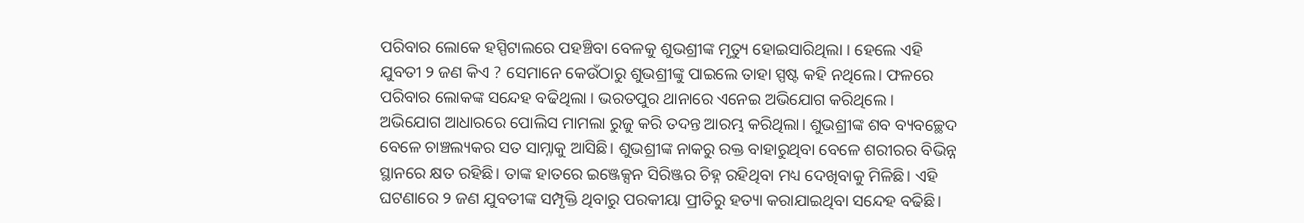ପରିବାର ଲୋକେ ହସ୍ପିଟାଲରେ ପହଞ୍ଚିବା ବେଳକୁ ଶୁଭଶ୍ରୀଙ୍କ ମୃତ୍ୟୁ ହୋଇସାରିଥିଲା । ହେଲେ ଏହି ଯୁବତୀ ୨ ଜଣ କିଏ ? ସେମାନେ କେଉଁଠାରୁ ଶୁଭଶ୍ରୀଙ୍କୁ ପାଇଲେ ତାହା ସ୍ପଷ୍ଟ କହି ନଥିଲେ। ଫଳରେ ପରିବାର ଲୋକଙ୍କ ସନ୍ଦେହ ବଢିଥିଲା । ଭରତପୁର ଥାନାରେ ଏନେଇ ଅଭିଯୋଗ କରିଥିଲେ ।
ଅଭିଯୋଗ ଆଧାରରେ ପୋଲିସ ମାମଲା ରୁଜୁ କରି ତଦନ୍ତ ଆରମ୍ଭ କରିଥିଲା। ଶୁଭଶ୍ରୀଙ୍କ ଶବ ବ୍ୟବଚ୍ଛେଦ ବେଳେ ଚାଞ୍ଚଲ୍ୟକର ସତ ସାମ୍ନାକୁ ଆସିଛି। ଶୁଭଶ୍ରୀଙ୍କ ନାକରୁ ରକ୍ତ ବାହାରୁଥିବା ବେଳେ ଶରୀରର ବିଭିନ୍ନ ସ୍ଥାନରେ କ୍ଷତ ରହିଛି। ତାଙ୍କ ହାତରେ ଇଞ୍ଜେକ୍ସନ ସିରିଞ୍ଜର ଚିହ୍ନ ରହିଥିବା ମଧ୍ୟ ଦେଖିବାକୁ ମିଳିଛି। ଏହି ଘଟଣାରେ ୨ ଜଣ ଯୁବତୀଙ୍କ ସମ୍ପୃକ୍ତି ଥିବାରୁ ପରକୀୟା ପ୍ରୀତିରୁ ହତ୍ୟା କରାଯାଇଥିବା ସନ୍ଦେହ ବଢିଛି।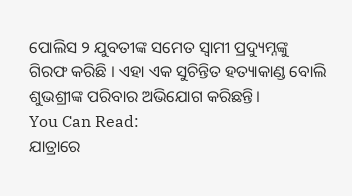ପୋଲିସ ୨ ଯୁବତୀଙ୍କ ସମେତ ସ୍ଵାମୀ ପ୍ରଦ୍ୟୁମ୍ନଙ୍କୁ ଗିରଫ କରିଛି । ଏହା ଏକ ସୁଚିନ୍ତିତ ହତ୍ୟାକାଣ୍ଡ ବୋଲି ଶୁଭଶ୍ରୀଙ୍କ ପରିବାର ଅଭିଯୋଗ କରିଛନ୍ତି।
You Can Read:
ଯାତ୍ରାରେ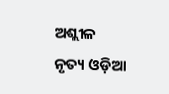ଅଶ୍ଲୀଳ ନୃତ୍ୟ ଓଡ଼ିଆ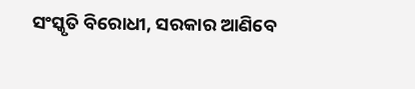ସଂସ୍କୃତି ବିରୋଧୀ, ସରକାର ଆଣିବେ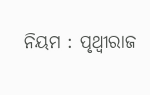ନିୟମ : ପୃଥ୍ବୀରାଜ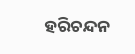ହରିଚନ୍ଦନ